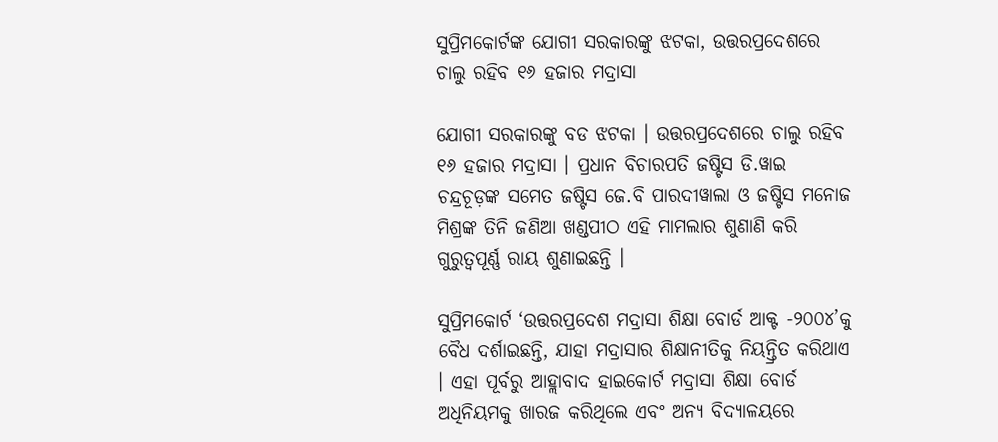ସୁପ୍ରିମକୋର୍ଟଙ୍କ ଯୋଗୀ ସରକାରଙ୍କୁ ଝଟକା, ଉତ୍ତରପ୍ରଦେଶରେ ଚାଲୁ ରହିବ ୧୬ ହଜାର ମଦ୍ରାସା

ଯୋଗୀ ସରକାରଙ୍କୁ ବଡ ଝଟକା । ଉତ୍ତରପ୍ରଦେଶରେ ଚାଲୁ ରହିବ ୧୬ ହଜାର ମଦ୍ରାସା । ପ୍ରଧାନ ବିଚାରପତି ଜଷ୍ଟିସ ଡି.ୱାଇ ଚନ୍ଦ୍ରଚୂଡ଼ଙ୍କ ସମେତ ଜଷ୍ଟିସ ଜେ.ବି ପାରଦୀୱାଲା ଓ ଜଷ୍ଟିସ ମନୋଜ ମିଶ୍ରଙ୍କ ତିନି ଜଣିଆ ଖଣ୍ଡପୀଠ ଏହି ମାମଲାର ଶୁଣାଣି କରି ଗୁରୁତ୍ୱପୂର୍ଣ୍ଣ ରାୟ ଶୁଣାଇଛନ୍ତି ।

ସୁପ୍ରିମକୋର୍ଟ ‘ଉତ୍ତରପ୍ରଦେଶ ମଦ୍ରାସା ଶିକ୍ଷା ବୋର୍ଡ ଆକ୍ଟ -୨୦୦୪’କୁ ବୈଧ ଦର୍ଶାଇଛନ୍ତି, ଯାହା ମଦ୍ରାସାର ଶିକ୍ଷାନୀତିକୁ ନିୟନ୍ତ୍ରିତ କରିଥାଏ । ଏହା ପୂର୍ବରୁ ଆହ୍ଲାବାଦ ହାଇକୋର୍ଟ ମଦ୍ରାସା ଶିକ୍ଷା ବୋର୍ଡ ଅଧିନିୟମକୁ ଖାରଜ କରିଥିଲେ ଏବଂ ଅନ୍ୟ ବିଦ୍ୟାଳୟରେ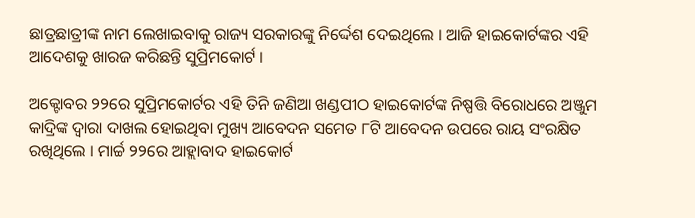ଛାତ୍ରଛାତ୍ରୀଙ୍କ ନାମ ଲେଖାଇବାକୁ ରାଜ୍ୟ ସରକାରଙ୍କୁ ନିର୍ଦ୍ଦେଶ ଦେଇଥିଲେ । ଆଜି ହାଇକୋର୍ଟଙ୍କର ଏହି ଆଦେଶକୁ ଖାରଜ କରିଛନ୍ତି ସୁପ୍ରିମକୋର୍ଟ ।

ଅକ୍ଟୋବର ୨୨ରେ ସୁପ୍ରିମକୋର୍ଟର ଏହି ତିନି ଜଣିଆ ଖଣ୍ଡପୀଠ ହାଇକୋର୍ଟଙ୍କ ନିଷ୍ପତ୍ତି ବିରୋଧରେ ଅଞ୍ଜୁମ କାଦ୍ରିଙ୍କ ଦ୍ୱାରା ଦାଖଲ ହୋଇଥିବା ମୁଖ୍ୟ ଆବେଦନ ସମେତ ୮ଟି ଆବେଦନ ଉପରେ ରାୟ ସଂରକ୍ଷିତ ରଖିଥିଲେ । ମାର୍ଚ୍ଚ ୨୨ରେ ଆହ୍ଲାବାଦ ହାଇକୋର୍ଟ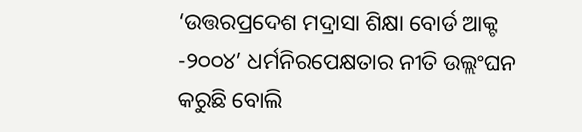‘ଉତ୍ତରପ୍ରଦେଶ ମଦ୍ରାସା ଶିକ୍ଷା ବୋର୍ଡ ଆକ୍ଟ -୨୦୦୪’ ଧର୍ମନିରପେକ୍ଷତାର ନୀତି ଉଲ୍ଲଂଘନ କରୁଛି ବୋଲି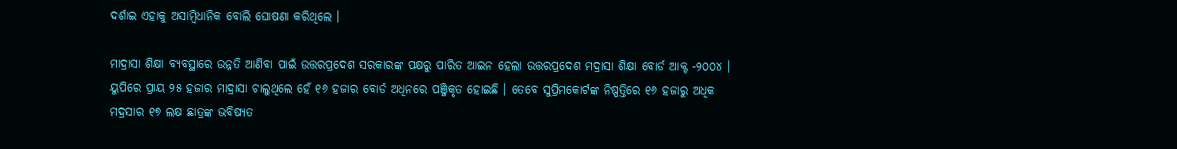ଦର୍ଶାଇ ଏହାକୁ ଅସାମ୍ବିଧାନିକ ବୋଲି ଘୋଷଣା କରିଥିଲେ ।

ମାଦ୍ରାସା ଶିକ୍ଷା ବ୍ୟବସ୍ଥାରେ ଉନ୍ନତି ଆଣିବା ପାଇଁ ଉତ୍ତରପ୍ରଦେଶ ସରକାରଙ୍କ ପକ୍ଷରୁ ପାରିତ ଆଇନ ହେଲା ଉତ୍ତରପ୍ରଦେଶ ମଦ୍ରାସା ଶିକ୍ଷା ବୋର୍ଡ ଆକ୍ଟ -୨୦୦୪ । ୟୁପିରେ ପ୍ରାୟ ୨୫ ହଜାର ମାଦ୍ରାସା ଚାଲୁଥିଲେ ହେଁ ୧୬ ହଜାର ବୋର୍ଡ ଅଧିନରେ ପଞ୍ଜିକୃତ ହୋଇଛି । ତେବେ ସୁପ୍ରିମକୋର୍ଟଙ୍କ ନିଷ୍ପତ୍ତିରେ ୧୬ ହଜାରୁ ଅଧିକ ମଦ୍ରସାର ୧୭ ଲକ୍ଷ ଛାତ୍ରଙ୍କ ଭବିଷ୍ୟତ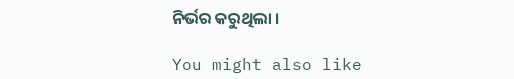ନିର୍ଭର କରୁଥିଲା ।

You might also like